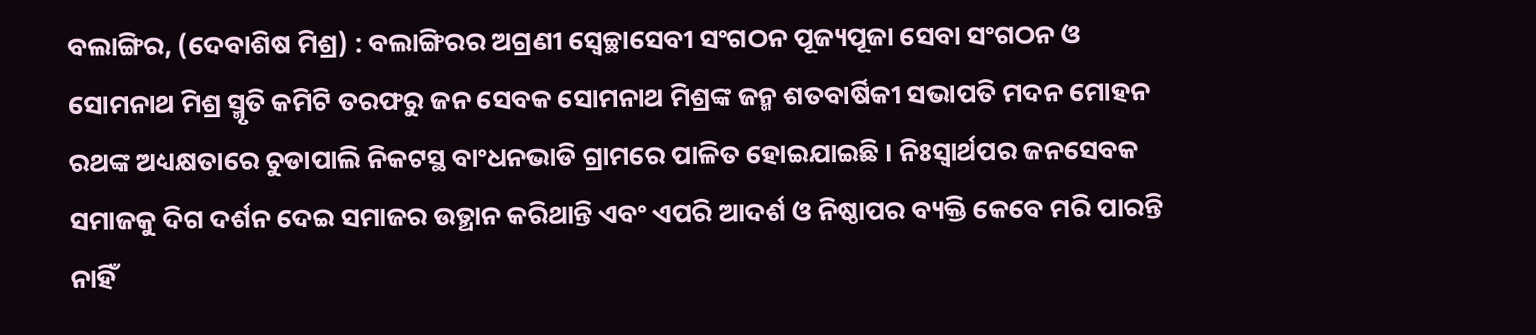ବଲାଙ୍ଗିର, (ଦେବାଶିଷ ମିଶ୍ର) : ବଲାଙ୍ଗିରର ଅଗ୍ରଣୀ ସ୍ୱେଚ୍ଛାସେବୀ ସଂଗଠନ ପୂଜ୍ୟପୂଜା ସେବା ସଂଗଠନ ଓ ସୋମନାଥ ମିଶ୍ର ସ୍ମୃତି କମିଟି ତରଫରୁ ଜନ ସେବକ ସୋମନାଥ ମିଶ୍ରଙ୍କ ଜନ୍ମ ଶତବାର୍ଷିକୀ ସଭାପତି ମଦନ ମୋହନ ରଥଙ୍କ ଅଧ୍ୟକ୍ଷତାରେ ଚୁଡାପାଲି ନିକଟସ୍ଥ ବାଂଧନଭାଡି ଗ୍ରାମରେ ପାଳିତ ହୋଇଯାଇଛି । ନିଃସ୍ୱାର୍ଥପର ଜନସେବକ ସମାଜକୁ ଦିଗ ଦର୍ଶନ ଦେଇ ସମାଜର ଉତ୍ଥାନ କରିଥାନ୍ତି ଏବଂ ଏପରି ଆଦର୍ଶ ଓ ନିଷ୍ଠାପର ବ୍ୟକ୍ତି କେବେ ମରି ପାରନ୍ତି ନାହିଁ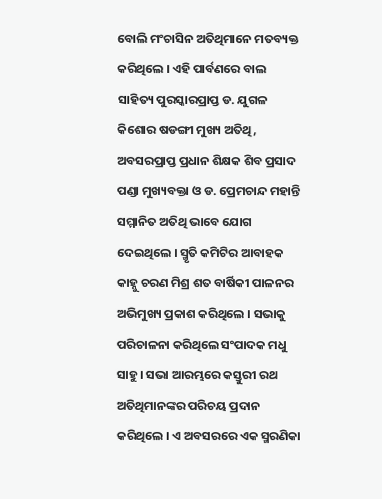ବୋଲି ମଂଚାସିନ ଅତିଥିମାନେ ମତବ୍ୟକ୍ତ କରିଥିଲେ । ଏହି ପାର୍ବଣରେ ବାଲ ସାହିତ୍ୟ ପୁରସ୍କାରପ୍ରାପ୍ତ ଡ. ଯୁଗଳ କିଶୋର ଷଡଙ୍ଗୀ ମୁଖ୍ୟ ଅତିଥି, ଅବସରପ୍ରାପ୍ତ ପ୍ରଧାନ ଶିକ୍ଷକ ଶିବ ପ୍ରସାଦ ପଣ୍ଡା ମୁଖ୍ୟବକ୍ତା ଓ ଡ. ପ୍ରେମଚାନ୍ଦ ମହାନ୍ତି ସମ୍ମାନିତ ଅତିଥି ଭାବେ ଯୋଗ ଦେଇଥିଲେ । ସ୍ମୃତି କମିଟିର ଆବାହକ କାହ୍ନୁ ଚରଣ ମିଶ୍ର ଶତ ବାର୍ଷିକୀ ପାଳନର ଅଭିମୁଖ୍ୟ ପ୍ରକାଶ କରିଥିଲେ । ସଭାକୁ ପରିଚାଳନା କରିଥିଲେ ସଂପାଦକ ମଧୁ ସାହୁ । ସଭା ଆରମ୍ଭରେ କସ୍ତୁରୀ ରଥ ଅତିଥିମାନଙ୍କର ପରିଚୟ ପ୍ରଦାନ କରିଥିଲେ । ଏ ଅବସରରେ ଏକ ସ୍ମରଣିକା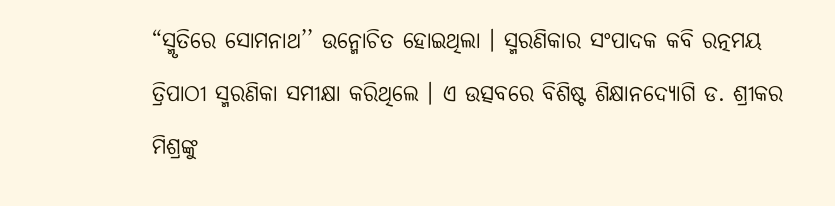“ସ୍ମୃତିରେ ସୋମନାଥ’’ ଉନ୍ମୋଚିତ ହୋଇଥିଲା । ସ୍ମରଣିକାର ସଂପାଦକ କବି ରତ୍ନମୟ ତ୍ରିପାଠୀ ସ୍ମରଣିକା ସମୀକ୍ଷା କରିଥିଲେ । ଏ ଉତ୍ସବରେ ବିଶିଷ୍ଟ ଶିକ୍ଷାନଦ୍ୟୋଗି ଡ. ଶ୍ରୀକର ମିଶ୍ରଙ୍କୁ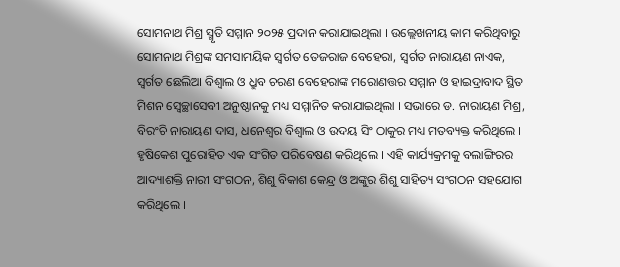ସୋମନାଥ ମିଶ୍ର ସ୍ମୃତି ସମ୍ମାନ ୨୦୨୫ ପ୍ରଦାନ କରାଯାଇଥିଲା । ଉଲ୍ଲେଖନୀୟ କାମ କରିଥିବାରୁ ସୋମନାଥ ମିଶ୍ରଙ୍କ ସମସାମୟିକ ସ୍ୱର୍ଗତ ତେଜରାଜ ବେହେରା, ସ୍ୱର୍ଗତ ନାରାୟଣ ନାଏକ, ସ୍ୱର୍ଗତ ଛେଲିଆ ବିଶ୍ୱାଲ ଓ ଧ୍ରୁବ ଚରଣ ବେହେରାଙ୍କ ମରୋଣତ୍ତର ସମ୍ମାନ ଓ ହାଇଦ୍ରାବାଦ ସ୍ଥିତ ମିଶନ ସ୍ୱେଚ୍ଛାସେବୀ ଅନୁଷ୍ଠାନକୁ ମଧ୍ୟ ସମ୍ମାନିତ କରାଯାଇଥିଲା । ସଭାରେ ଡ. ନାରାୟଣ ମିଶ୍ର, ବିରଂଚି ନାରାୟଣ ଦାସ, ଧନେଶ୍ୱର ବିଶ୍ୱାଲ ଓ ଉଦୟ ସିଂ ଠାକୁର ମଧ୍ୟ ମତବ୍ୟକ୍ତ କରିଥିଲେ । ହୃଷିକେଶ ପୁରୋହିତ ଏକ ସଂଗିତ ପରିବେଷଣ କରିଥିଲେ । ଏହି କାର୍ଯ୍ୟକ୍ରମକୁ ବଲାଙ୍ଗିରର ଆଦ୍ୟାଶକ୍ତି ନାରୀ ସଂଗଠନ, ଶିଶୁ ବିକାଶ କେନ୍ଦ୍ର ଓ ଅଙ୍କୁର ଶିଶୁ ସାହିତ୍ୟ ସଂଗଠନ ସହଯୋଗ କରିଥିଲେ ।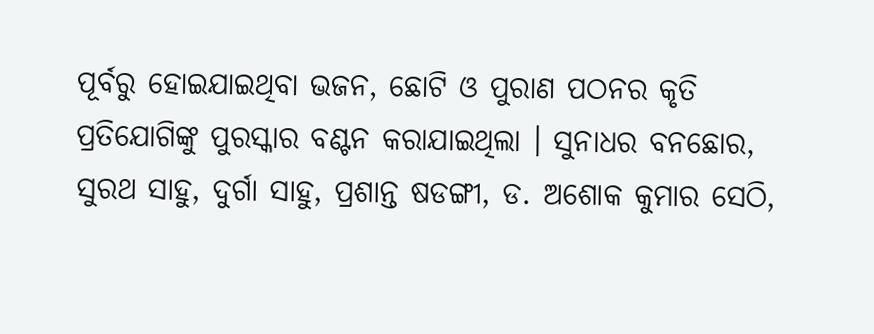ପୂର୍ବରୁ ହୋଇଯାଇଥିବା ଭଜନ, ଛୋଟି ଓ ପୁରାଣ ପଠନର କୃତି ପ୍ରତିଯୋଗିଙ୍କୁ ପୁରସ୍କାର ବଣ୍ଟନ କରାଯାଇଥିଲା । ସୁନାଧର ବନଛୋର, ସୁରଥ ସାହୁ, ଦୁର୍ଗା ସାହୁ, ପ୍ରଶାନ୍ତ ଷଡଙ୍ଗୀ, ଡ. ଅଶୋକ କୁମାର ସେଠି,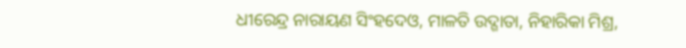ଧୀରେନ୍ଦ୍ର ନାରାୟଣ ସିଂହଦେଓ, ମାଳତି ଉଦ୍ଗାତା, ନିହାରିକା ମିଶ୍ର,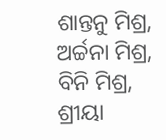ଶାନ୍ତନୁ ମିଶ୍ର, ଅର୍ଚ୍ଚନା ମିଶ୍ର, ବିନି ମିଶ୍ର, ଶ୍ରୀୟା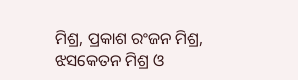ମିଶ୍ର, ପ୍ରକାଶ ରଂଜନ ମିଶ୍ର, ଝସକେତନ ମିଶ୍ର ଓ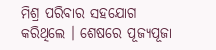ମିଶ୍ର ପରିବାର ସହଯୋଗ କରିଥିଲେ । ଶେଷରେ ପୂଜ୍ୟପୂଜା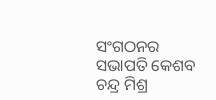ସଂଗଠନର ସଭାପତି କେଶବ ଚନ୍ଦ୍ର ମିଶ୍ର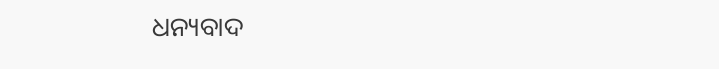ଧନ୍ୟବାଦ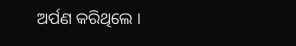ଅର୍ପଣ କରିଥିଲେ ।